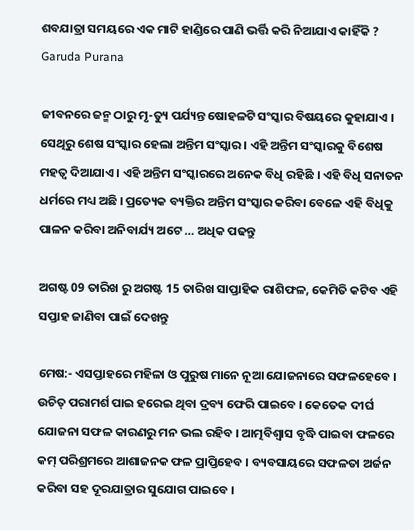ଶବଯାତ୍ରା ସମୟରେ ଏକ ମାଟି ହାଣ୍ଡିରେ ପାଣି ଭର୍ତ୍ତି କରି ନିଆଯାଏ କାହିଁକି ? Garuda Purana

ଜୀବନରେ ଜନ୍ମ ଠାରୁ ମୃ-ତ୍ୟୁ ପର୍ଯ୍ୟନ୍ତ ଷୋହଳଟି ସଂସ୍କାର ବିଷୟରେ କୁହାଯାଏ । ସେଥିରୁ ଶେଷ ସଂସ୍କାର ହେଲା ଅନ୍ତିମ ସଂସ୍କାର । ଏହି ଅନ୍ତିମ ସଂସ୍କାରକୁ ବିଶେଷ ମହତ୍ଵ ଦିଆଯାଏ । ଏହି ଅନ୍ତିମ ସଂସ୍କାରରେ ଅନେକ ବିଧି ରହିଛି । ଏହି ବିଧି ସନାତନ ଧର୍ମରେ ମଧ୍ୟ ଅଛି । ପ୍ରତ୍ୟେକ ବ୍ୟକ୍ତିର ଅନ୍ତିମ ସଂସ୍କାର କରିବା ବେଳେ ଏହି ବିଧିକୁ ପାଳନ କରିବା ଅନିବାର୍ଯ୍ୟ ଅଟେ … ଅଧିକ ପଢନ୍ତୁ

ଅଗଷ୍ଟ 09 ତାରିଖ ରୁ ଅଗଷ୍ଟ 15 ତାରିଖ ସାପ୍ତାହିକ ରାଶିଫଳ, କେମିତି କଟିବ ଏହି ସପ୍ତାହ ଜାଣିବା ପାଇଁ ଦେଖନ୍ତୁ

ମେଷ:- ଏସପ୍ତାହରେ ମହିଳା ଓ ପୁରୁଷ ମାନେ ନୂଆ ଯୋଜନାରେ ସଫଳହେବେ । ଉଚିତ୍ ପରାମର୍ଶ ପାଇ ହରେଇ ଥିବା ଦ୍ରବ୍ୟ ଫେରି ପାଇବେ । କେତେକ ଦୀର୍ଘ ଯୋଜନା ସଫଳ କାରଣରୁ ମନ ଭଲ ରହିବ । ଆତ୍ମବିଶ୍ୱାସ ବୃଦ୍ଧି ପାଇବା ଫଳରେ କମ୍ ପରିଶ୍ରମରେ ଆଶାଜନକ ଫଳ ପ୍ରାପ୍ତିହେବ । ବ୍ୟବସାୟରେ ସଫଳତା ଅର୍ଜନ କରିବା ସହ ଦୂରଯାତ୍ରାର ସୁଯୋଗ ପାଇବେ ।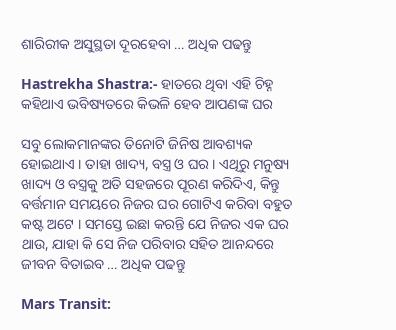ଶାରିରୀକ ଅସୁସ୍ଥତା ଦୂରହେବା … ଅଧିକ ପଢନ୍ତୁ

Hastrekha Shastra:- ହାତରେ ଥିବା ଏହି ଚିହ୍ନ କହିଥାଏ ଭବିଷ୍ୟତରେ କିଭଳି ହେବ ଆପଣଙ୍କ ଘର

ସବୁ ଲୋକମାନଙ୍କର ତିନୋଟି ଜିନିଷ ଆବଶ୍ୟକ ହୋଇଥାଏ । ତାହା ଖାଦ୍ୟ, ବସ୍ତ୍ର ଓ ଘର । ଏଥିରୁ ମନୁଷ୍ୟ ଖାଦ୍ୟ ଓ ବସ୍ତ୍ରକୁ ଅତି ସହଜରେ ପୂରଣ କରିଦିଏ, କିନ୍ତୁ ବର୍ତ୍ତମାନ ସମୟରେ ନିଜର ଘର ଗୋଟିଏ କରିବା ବହୁତ କଷ୍ଟ ଅଟେ । ସମସ୍ତେ ଇଛା କରନ୍ତି ଯେ ନିଜର ଏକ ଘର ଥାଉ, ଯାହା କି ସେ ନିଜ ପରିବାର ସହିତ ଆନନ୍ଦରେ ଜୀବନ ବିତାଇବ … ଅଧିକ ପଢନ୍ତୁ

Mars Transit: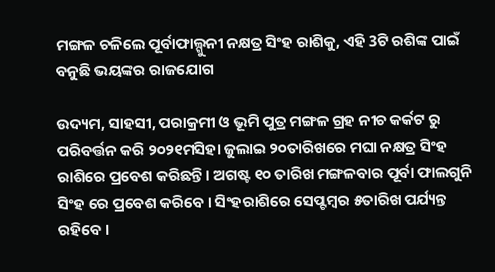ମଙ୍ଗଳ ଚଳିଲେ ପୂର୍ବାଫାଲ୍ଗୁନୀ ନକ୍ଷତ୍ର ସିଂହ ରାଶିକୁ, ଏହି 3ଟି ରଶିଙ୍କ ପାଇଁ ବନୁଛି ଭୟଙ୍କର ରାଜଯୋଗ

ଉଦ୍ୟମ, ସାହସୀ, ପରାକ୍ରମୀ ଓ ଭୂମି ପୁତ୍ର ମଙ୍ଗଳ ଗ୍ରହ ନୀଚ କର୍କଟ ରୁ ପରିବର୍ତ୍ତନ କରି ୨୦୨୧ମସିହା ଜୁଲାଇ ୨୦ତାରିଖରେ ମଘା ନକ୍ଷତ୍ର ସିଂହ ରାଶିରେ ପ୍ରବେଶ କରିଛନ୍ତି । ଅଗଷ୍ଟ ୧୦ ତାରିଖ ମଙ୍ଗଳବାର ପୂର୍ବା ଫାଲଗୁନି ସିଂହ ରେ ପ୍ରବେଶ କରିବେ । ସିଂହରାଶିରେ ସେପ୍ଟମ୍ବର ୫ତାରିଖ ପର୍ଯ୍ୟନ୍ତ ରହିବେ ।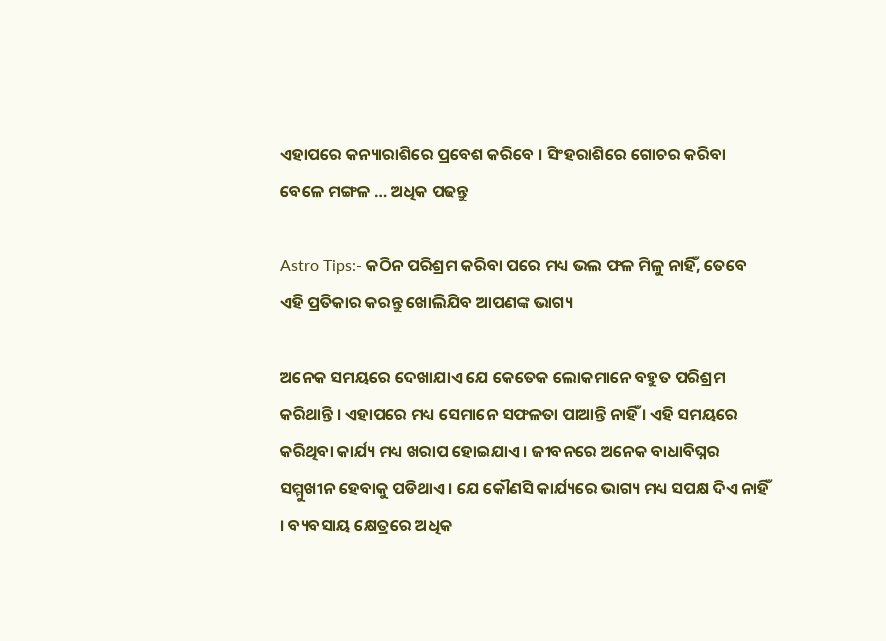ଏହାପରେ କନ୍ୟାରାଶିରେ ପ୍ରବେଶ କରିବେ । ସିଂହରାଶିରେ ଗୋଚର କରିବା ବେଳେ ମଙ୍ଗଳ … ଅଧିକ ପଢନ୍ତୁ

Astro Tips:- କଠିନ ପରିଶ୍ରମ କରିବା ପରେ ମଧ୍ୟ ଭଲ ଫଳ ମିଳୁ ନାହିଁ, ତେବେ ଏହି ପ୍ରତିକାର କରନ୍ତୁ ଖୋଲିଯିବ ଆପଣଙ୍କ ଭାଗ୍ୟ

ଅନେକ ସମୟରେ ଦେଖାଯାଏ ଯେ କେତେକ ଲୋକମାନେ ବହୁତ ପରିଶ୍ରମ କରିଥାନ୍ତି । ଏହାପରେ ମଧ୍ୟ ସେମାନେ ସଫଳତା ପାଆନ୍ତି ନାହିଁ । ଏହି ସମୟରେ କରିଥିବା କାର୍ଯ୍ୟ ମଧ୍ୟ ଖରାପ ହୋଇଯାଏ । ଜୀବନରେ ଅନେକ ବାଧାବିଘ୍ନର ସମ୍ମୁଖୀନ ହେବାକୁ ପଡିଥାଏ । ଯେ କୌଣସି କାର୍ଯ୍ୟରେ ଭାଗ୍ୟ ମଧ୍ୟ ସପକ୍ଷ ଦିଏ ନାହିଁ । ବ୍ୟବସାୟ କ୍ଷେତ୍ରରେ ଅଧିକ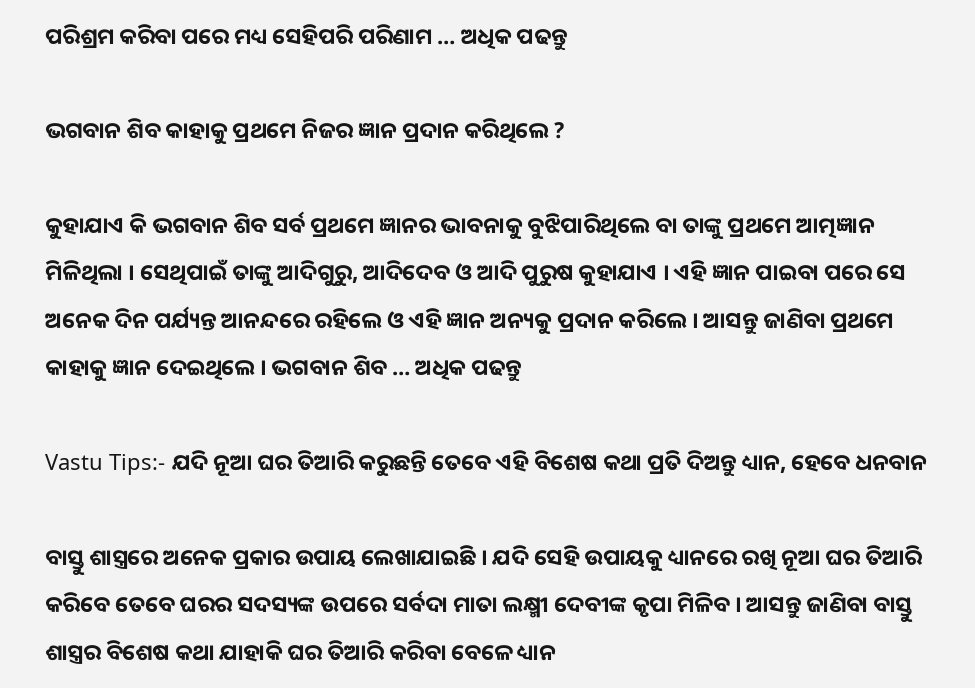ପରିଶ୍ରମ କରିବା ପରେ ମଧ୍ୟ ସେହିପରି ପରିଣାମ … ଅଧିକ ପଢନ୍ତୁ

ଭଗବାନ ଶିବ କାହାକୁ ପ୍ରଥମେ ନିଜର ଜ୍ଞାନ ପ୍ରଦାନ କରିଥିଲେ ?

କୁହାଯାଏ କି ଭଗବାନ ଶିବ ସର୍ବ ପ୍ରଥମେ ଜ୍ଞାନର ଭାବନାକୁ ବୁଝିପାରିଥିଲେ ବା ତାଙ୍କୁ ପ୍ରଥମେ ଆତ୍ମଜ୍ଞାନ ମିଳିଥିଲା । ସେଥିପାଇଁ ତାଙ୍କୁ ଆଦିଗୁରୁ, ଆଦିଦେବ ଓ ଆଦି ପୁରୁଷ କୁହାଯାଏ । ଏହି ଜ୍ଞାନ ପାଇବା ପରେ ସେ ଅନେକ ଦିନ ପର୍ଯ୍ୟନ୍ତ ଆନନ୍ଦରେ ରହିଲେ ଓ ଏହି ଜ୍ଞାନ ଅନ୍ୟକୁ ପ୍ରଦାନ କରିଲେ । ଆସନ୍ତୁ ଜାଣିବା ପ୍ରଥମେ କାହାକୁ ଜ୍ଞାନ ଦେଇଥିଲେ । ଭଗବାନ ଶିବ … ଅଧିକ ପଢନ୍ତୁ

Vastu Tips:- ଯଦି ନୂଆ ଘର ତିଆରି କରୁଛନ୍ତି ତେବେ ଏହି ବିଶେଷ କଥା ପ୍ରତି ଦିଅନ୍ତୁ ଧ୍ୟାନ, ହେବେ ଧନବାନ

ବାସ୍ତୁ ଶାସ୍ତ୍ରରେ ଅନେକ ପ୍ରକାର ଉପାୟ ଲେଖାଯାଇଛି । ଯଦି ସେହି ଉପାୟକୁ ଧ୍ୟାନରେ ରଖି ନୂଆ ଘର ତିଆରି କରିବେ ତେବେ ଘରର ସଦସ୍ୟଙ୍କ ଉପରେ ସର୍ବଦା ମାତା ଲକ୍ଷ୍ମୀ ଦେବୀଙ୍କ କୃପା ମିଳିବ । ଆସନ୍ତୁ ଜାଣିବା ବାସ୍ତୁ ଶାସ୍ତ୍ରର ବିଶେଷ କଥା ଯାହାକି ଘର ତିଆରି କରିବା ବେଳେ ଧ୍ୟାନ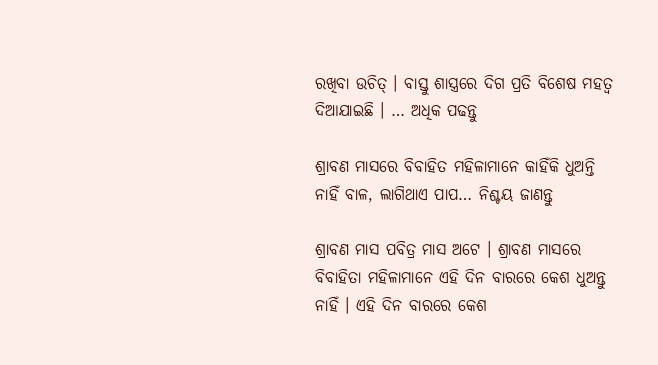ରଖିବା ଉଚିତ୍ । ବାସ୍ତୁ ଶାସ୍ତ୍ରରେ ଦିଗ ପ୍ରତି ବିଶେଷ ମହତ୍ଵ ଦିଆଯାଇଛି । … ଅଧିକ ପଢନ୍ତୁ

ଶ୍ରାବଣ ମାସରେ ବିବାହିତ ମହିଳାମାନେ କାହିଁକି ଧୁଅନ୍ତି ନାହିଁ ବାଳ, ଲାଗିଥାଏ ପାପ… ନିଶ୍ଚୟ ଜାଣନ୍ତୁ

ଶ୍ରାବଣ ମାସ ପବିତ୍ର ମାସ ଅଟେ । ଶ୍ରାବଣ ମାସରେ ବିବାହିତା ମହିଳାମାନେ ଏହି ଦିନ ବାରରେ କେଶ ଧୁଅନ୍ତୁ ନାହିଁ । ଏହି ଦିନ ବାରରେ କେଶ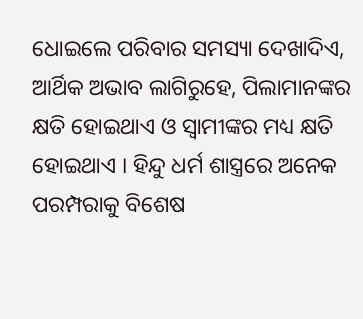ଧୋଇଲେ ପରିବାର ସମସ୍ୟା ଦେଖାଦିଏ, ଆର୍ଥିକ ଅଭାବ ଲାଗିରୁହେ, ପିଲାମାନଙ୍କର କ୍ଷତି ହୋଇଥାଏ ଓ ସ୍ଵାମୀଙ୍କର ମଧ୍ୟ କ୍ଷତି ହୋଇଥାଏ । ହିନ୍ଦୁ ଧର୍ମ ଶାସ୍ତ୍ରରେ ଅନେକ ପରମ୍ପରାକୁ ବିଶେଷ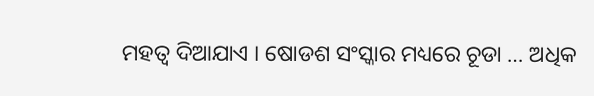ମହତ୍ଵ ଦିଆଯାଏ । ଷୋଡଶ ସଂସ୍କାର ମଧ୍ୟରେ ଚୂଡା … ଅଧିକ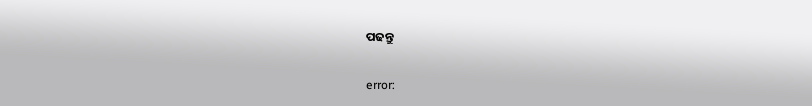ପଢନ୍ତୁ

error: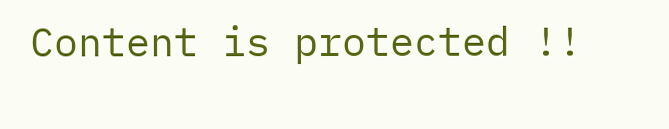Content is protected !!